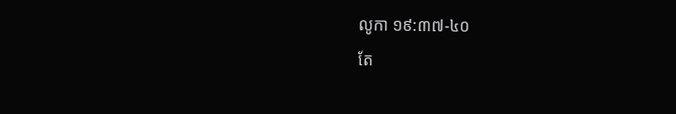លូកា ១៩:៣៧-៤០
តែ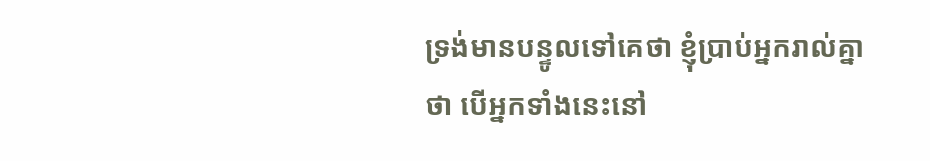ទ្រង់មានបន្ទូលទៅគេថា ខ្ញុំប្រាប់អ្នករាល់គ្នាថា បើអ្នកទាំងនេះនៅ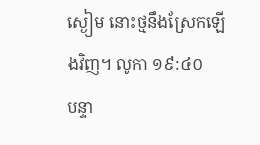ស្ងៀម នោះថ្មនឹងស្រែកឡើងវិញ។ លូកា ១៩:៤០
បន្ទា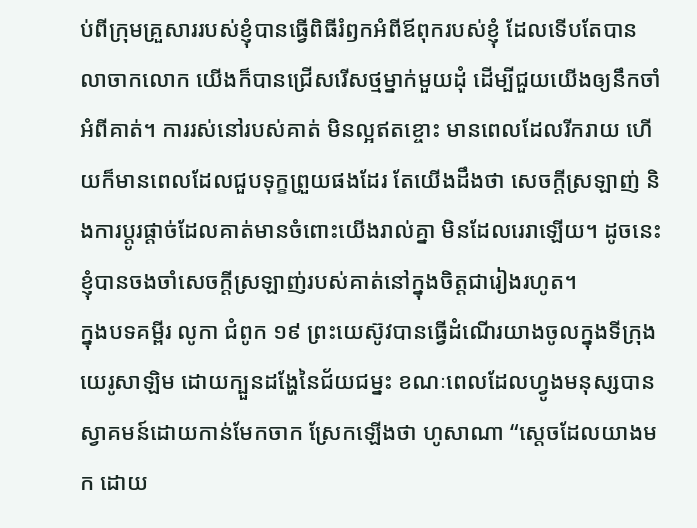ប់ពីក្រុមគ្រួសាររបស់ខ្ញុំបានធ្វើពិធីរំឭកអំពីឪពុករបស់ខ្ញុំ ដែលទើបតែបានលាចាកលោក យើងក៏បានជ្រើសរើសថ្មម្នាក់មួយដុំ ដើម្បីជួយយើងឲ្យនឹកចាំអំពីគាត់។ ការរស់នៅរបស់គាត់ មិនល្អឥតខ្ចោះ មានពេលដែលរីករាយ ហើយក៏មានពេលដែលជួបទុក្ខព្រួយផងដែរ តែយើងដឹងថា សេចក្តីស្រឡាញ់ និងការប្តូរផ្តាច់ដែលគាត់មានចំពោះយើងរាល់គ្នា មិនដែលរេរាឡើយ។ ដូចនេះ ខ្ញុំបានចងចាំសេចក្តីស្រឡាញ់របស់គាត់នៅក្នុងចិត្តជារៀងរហូត។
ក្នុងបទគម្ពីរ លូកា ជំពូក ១៩ ព្រះយេស៊ូវបានធ្វើដំណើរយាងចូលក្នុងទីក្រុងយេរូសាឡិម ដោយក្បួនដង្ហែនៃជ័យជម្នះ ខណៈពេលដែលហ្វូងមនុស្សបានស្វាគមន៍ដោយកាន់មែកចាក ស្រែកឡើងថា ហូសាណា “ស្តេចដែលយាងមក ដោយ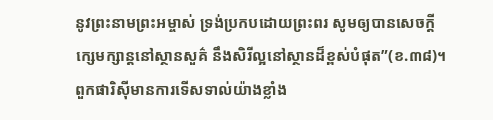នូវព្រះនាមព្រះអម្ចាស់ ទ្រង់ប្រកបដោយព្រះពរ សូមឲ្យបានសេចក្ដីក្សេមក្សាន្តនៅស្ថានសួគ៌ នឹងសិរីល្អនៅស្ថានដ៏ខ្ពស់បំផុត”(ខ.៣៨)។ ពួកផារិស៊ីមានការទើសទាល់យ៉ាងខ្លាំង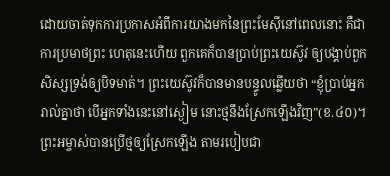ដោយចាត់ទុកការប្រកាសអំពីការយាងមកនៃព្រះមែស៊ីនៅពេលនោះ គឺជាការប្រមាថព្រះ ហេតុនេះហើយ ពួកគេក៏បានប្រាប់ព្រះយេស៊ូវ ឲ្យបង្គាប់ពួកសិស្សទ្រង់ឲ្យបិទមាត់។ ព្រះយេស៊ូវក៏បានមានបន្ទូលឆ្លើយថា “ខ្ញុំប្រាប់អ្នករាល់គ្នាថា បើអ្នកទាំងនេះនៅស្ងៀម នោះថ្មនឹងស្រែកឡើងវិញ”(ខ.៤០)។
ព្រះអម្ចាស់បានប្រើថ្មឲ្យស្រែកឡើង តាមរបៀបជា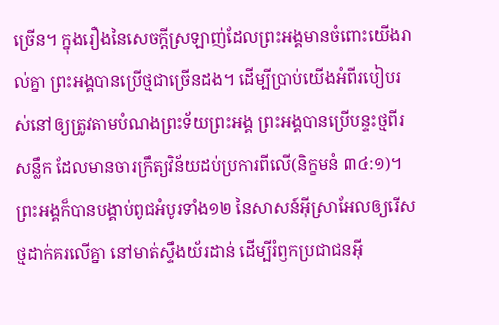ច្រើន។ ក្នុងរឿងនៃសេចក្តីស្រឡាញ់ដែលព្រះអង្គមានចំពោះយើងរាល់គ្នា ព្រះអង្គបានប្រើថ្មជាច្រើនដង។ ដើម្បីប្រាប់យើងអំពីរបៀបរស់នៅឲ្យត្រូវតាមបំណងព្រះទ័យព្រះអង្គ ព្រះអង្គបានប្រើបន្ទះថ្មពីរសន្លឹក ដែលមានចារក្រឹត្យវិន័យដប់ប្រការពីលើ(និក្ខមនំ ៣៤:១)។ ព្រះអង្គក៏បានបង្គាប់ពូជអំបូរទាំង១២ នៃសាសន៍អ៊ីស្រាអែលឲ្យរើសថ្មដាក់គរលើគ្នា នៅមាត់ស្ទឹងយ័រដាន់ ដើម្បីរំឭកប្រជាជនអ៊ី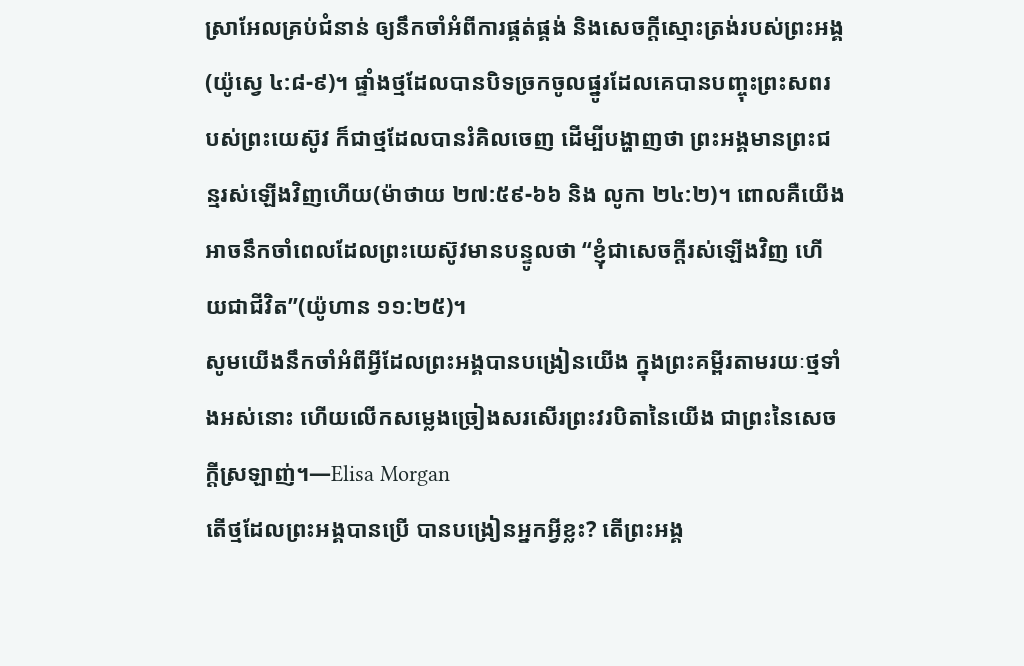ស្រាអែលគ្រប់ជំនាន់ ឲ្យនឹកចាំអំពីការផ្គត់ផ្គង់ និងសេចក្តីស្មោះត្រង់របស់ព្រះអង្គ(យ៉ូស្វេ ៤:៨-៩)។ ផ្ទាំងថ្មដែលបានបិទច្រកចូលផ្នូរដែលគេបានបញ្ចុះព្រះសពរបស់ព្រះយេស៊ូវ ក៏ជាថ្មដែលបានរំគិលចេញ ដើម្បីបង្ហាញថា ព្រះអង្គមានព្រះជន្មរស់ឡើងវិញហើយ(ម៉ាថាយ ២៧:៥៩-៦៦ និង លូកា ២៤:២)។ ពោលគឺយើងអាចនឹកចាំពេលដែលព្រះយេស៊ូវមានបន្ទូលថា “ខ្ញុំជាសេចក្ដីរស់ឡើងវិញ ហើយជាជីវិត”(យ៉ូហាន ១១:២៥)។
សូមយើងនឹកចាំអំពីអ្វីដែលព្រះអង្គបានបង្រៀនយើង ក្នុងព្រះគម្ពីរតាមរយៈថ្មទាំងអស់នោះ ហើយលើកសម្លេងច្រៀងសរសើរព្រះវរបិតានៃយើង ជាព្រះនៃសេចក្តីស្រឡាញ់។—Elisa Morgan
តើថ្មដែលព្រះអង្គបានប្រើ បានបង្រៀនអ្នកអ្វីខ្លះ? តើព្រះអង្គ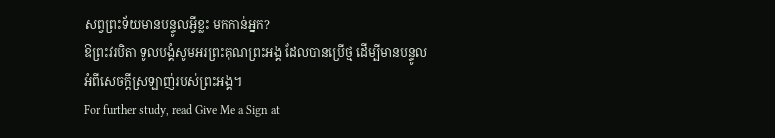សព្វព្រះទ័យមានបន្ទូលអ្វីខ្លះ មកកាន់អ្នក?
ឱព្រះវរបិតា ទូលបង្គំសូមអរព្រះគុណព្រះអង្គ ដែលបានប្រើថ្ម ដើម្បីមានបន្ទូលអំពីសេចក្តីស្រឡាញ់របស់ព្រះអង្គ។
For further study, read Give Me a Sign at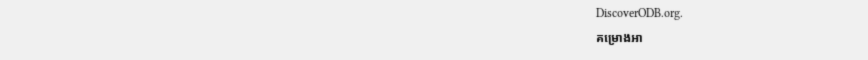DiscoverODB.org.
គម្រោងអា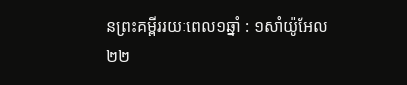នព្រះគម្ពីររយៈពេល១ឆ្នាំ : ១សាំយ៉ូអែល ២២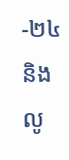-២៤ និង លូ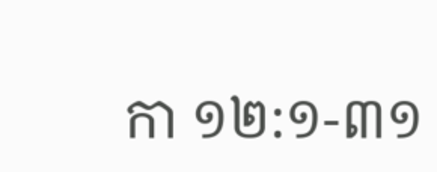កា ១២:១-៣១